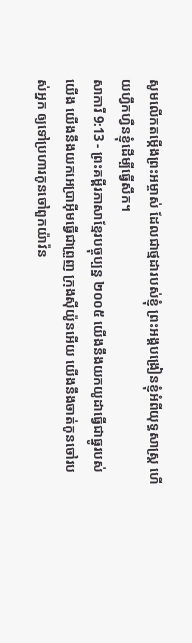សូមលើកតម្កើងព្រះអម្ចាស់ ដែលជាថ្មដារបស់ខ្ញុំ ព្រះអង្គបង្រៀនខ្ញុំអំពីយុទ្ធសាស្ត្រ ហើយហ្វឹកហ្វឺនខ្ញុំដើម្បីធ្វើសឹក។
សាការី 9:13 - ព្រះគម្ពីរភាសាខ្មែរបច្ចុប្បន្ន ២០០៥ យើងនឹងយកយូដាធ្វើជាធ្នូរបស់យើង យើងនឹងយកអេប្រាអ៊ីមធ្វើជាព្រួញ ក្រុងស៊ីយ៉ូនអើយ យើងនឹងចាត់កូនចៅរបស់អ្នក ឲ្យទៅប្រហារកូនចៅពួកយ៉ាវ៉ន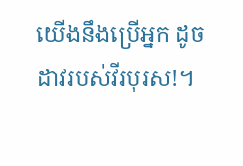យើងនឹងប្រើអ្នក ដូចដាវរបស់វីរបុរស!។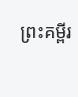ព្រះគម្ពីរ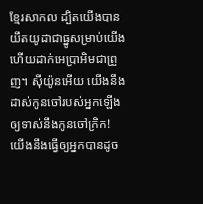ខ្មែរសាកល ដ្បិតយើងបានយឹតយូដាជាធ្នូសម្រាប់យើង ហើយដាក់អេប្រាអិមជាព្រួញ។ ស៊ីយ៉ូនអើយ យើងនឹងដាស់កូនចៅរបស់អ្នកឡើងឲ្យទាស់នឹងកូនចៅក្រិក! យើងនឹងធ្វើឲ្យអ្នកបានដូច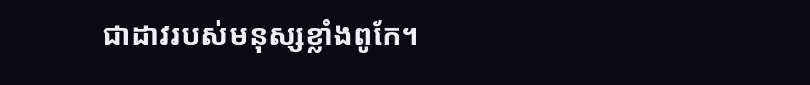ជាដាវរបស់មនុស្សខ្លាំងពូកែ។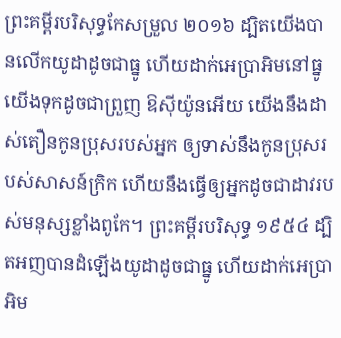ព្រះគម្ពីរបរិសុទ្ធកែសម្រួល ២០១៦ ដ្បិតយើងបានលើកយូដាដូចជាធ្នូ ហើយដាក់អេប្រាអិមនៅធ្នូ យើងទុកដូចជាព្រួញ ឱស៊ីយ៉ូនអើយ យើងនឹងដាស់តឿនកូនប្រុសរបស់អ្នក ឲ្យទាស់នឹងកូនប្រុសរបស់សាសន៍ក្រិក ហើយនឹងធ្វើឲ្យអ្នកដូចជាដាវរបស់មនុស្សខ្លាំងពូកែ។ ព្រះគម្ពីរបរិសុទ្ធ ១៩៥៤ ដ្បិតអញបានដំឡើងយូដាដូចជាធ្នូ ហើយដាក់អេប្រាអិម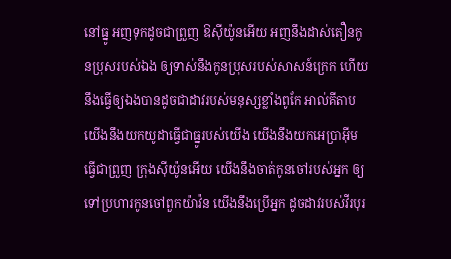នៅធ្នូ អញទុកដូចជាព្រួញ ឱស៊ីយ៉ូនអើយ អញនឹងដាស់តឿនកូនប្រុសរបស់ឯង ឲ្យទាស់នឹងកូនប្រុសរបស់សាសន៍ក្រេក ហើយនឹងធ្វើឲ្យឯងបានដូចជាដាវរបស់មនុស្សខ្លាំងពូកែ អាល់គីតាប យើងនឹងយកយូដាធ្វើជាធ្នូរបស់យើង យើងនឹងយកអេប្រាអ៊ីមធ្វើជាព្រួញ ក្រុងស៊ីយ៉ូនអើយ យើងនឹងចាត់កូនចៅរបស់អ្នក ឲ្យទៅប្រហារកូនចៅពួកយ៉ាវ៉ន យើងនឹងប្រើអ្នក ដូចដាវរបស់វីរបុរ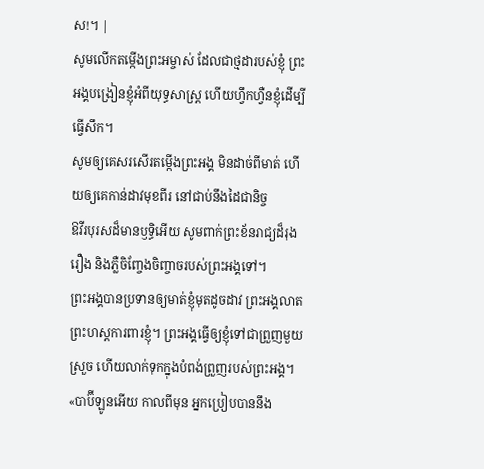ស!។ |
សូមលើកតម្កើងព្រះអម្ចាស់ ដែលជាថ្មដារបស់ខ្ញុំ ព្រះអង្គបង្រៀនខ្ញុំអំពីយុទ្ធសាស្ត្រ ហើយហ្វឹកហ្វឺនខ្ញុំដើម្បីធ្វើសឹក។
សូមឲ្យគេសរសើរតម្កើងព្រះអង្គ មិនដាច់ពីមាត់ ហើយឲ្យគេកាន់ដាវមុខពីរ នៅជាប់នឹងដៃជានិច្ច
ឱវីរបុរសដ៏មានឫទ្ធិអើយ សូមពាក់ព្រះខ័នរាជ្យដ៏រុងរឿង និងភ្លឺចិញ្ចែងចិញ្ចាចរបស់ព្រះអង្គទៅ។
ព្រះអង្គបានប្រទានឲ្យមាត់ខ្ញុំមុតដូចដាវ ព្រះអង្គលាតព្រះហស្ដការពារខ្ញុំ។ ព្រះអង្គធ្វើឲ្យខ្ញុំទៅជាព្រួញមួយស្រួច ហើយលាក់ទុកក្នុងបំពង់ព្រួញរបស់ព្រះអង្គ។
«បាប៊ីឡូនអើយ កាលពីមុន អ្នកប្រៀបបាននឹង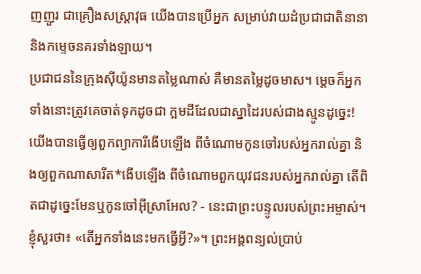ញញួរ ជាគ្រឿងសស្ត្រាវុធ យើងបានប្រើអ្នក សម្រាប់វាយដំប្រជាជាតិនានា និងកម្ទេចនគរទាំងឡាយ។
ប្រជាជននៃក្រុងស៊ីយ៉ូនមានតម្លៃណាស់ គឺមានតម្លៃដូចមាស។ ម្ដេចក៏អ្នកទាំងនោះត្រូវគេចាត់ទុកដូចជា ក្អមដីដែលជាស្នាដៃរបស់ជាងស្មូនដូច្នេះ!
យើងបានធ្វើឲ្យពួកព្យាការីងើបឡើង ពីចំណោមកូនចៅរបស់អ្នករាល់គ្នា និងឲ្យពួកណាសារីត*ងើបឡើង ពីចំណោមពួកយុវជនរបស់អ្នករាល់គ្នា តើពិតជាដូច្នេះមែនឬកូនចៅអ៊ីស្រាអែល? - នេះជាព្រះបន្ទូលរបស់ព្រះអម្ចាស់។
ខ្ញុំសួរថា៖ «តើអ្នកទាំងនេះមកធ្វើអ្វី?»។ ព្រះអង្គពន្យល់ប្រាប់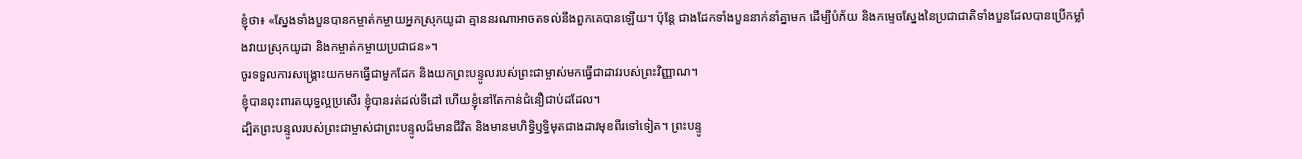ខ្ញុំថា៖ «ស្នែងទាំងបួនបានកម្ចាត់កម្ចាយអ្នកស្រុកយូដា គ្មាននរណាអាចតទល់នឹងពួកគេបានឡើយ។ ប៉ុន្តែ ជាងដែកទាំងបួននាក់នាំគ្នាមក ដើម្បីបំភ័យ និងកម្ទេចស្នែងនៃប្រជាជាតិទាំងបួនដែលបានប្រើកម្លាំងវាយស្រុកយូដា និងកម្ចាត់កម្ចាយប្រជាជន»។
ចូរទទួលការសង្គ្រោះយកមកធ្វើជាមួកដែក និងយកព្រះបន្ទូលរបស់ព្រះជាម្ចាស់មកធ្វើជាដាវរបស់ព្រះវិញ្ញាណ។
ខ្ញុំបានពុះពារតយុទ្ធល្អប្រសើរ ខ្ញុំបានរត់ដល់ទីដៅ ហើយខ្ញុំនៅតែកាន់ជំនឿជាប់ដដែល។
ដ្បិតព្រះបន្ទូលរបស់ព្រះជាម្ចាស់ជាព្រះបន្ទូលដ៏មានជីវិត និងមានមហិទ្ធិឫទ្ធិមុតជាងដាវមុខពីរទៅទៀត។ ព្រះបន្ទូ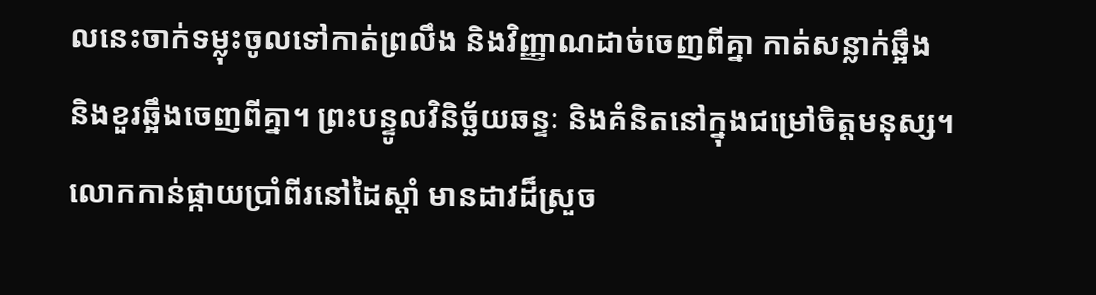លនេះចាក់ទម្លុះចូលទៅកាត់ព្រលឹង និងវិញ្ញាណដាច់ចេញពីគ្នា កាត់សន្លាក់ឆ្អឹង និងខួរឆ្អឹងចេញពីគ្នា។ ព្រះបន្ទូលវិនិច្ឆ័យឆន្ទៈ និងគំនិតនៅក្នុងជម្រៅចិត្តមនុស្ស។
លោកកាន់ផ្កាយប្រាំពីរនៅដៃស្ដាំ មានដាវដ៏ស្រួច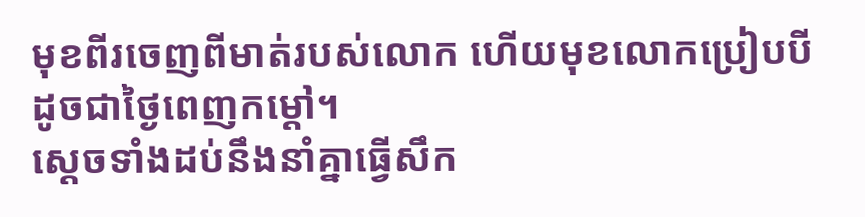មុខពីរចេញពីមាត់របស់លោក ហើយមុខលោកប្រៀបបីដូចជាថ្ងៃពេញកម្ដៅ។
ស្ដេចទាំងដប់នឹងនាំគ្នាធ្វើសឹក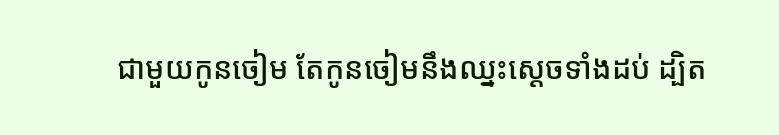ជាមួយកូនចៀម តែកូនចៀមនឹងឈ្នះស្ដេចទាំងដប់ ដ្បិត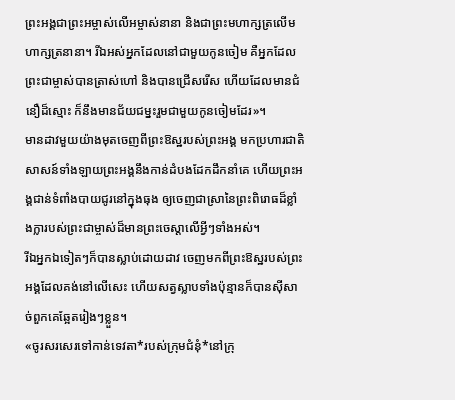ព្រះអង្គជាព្រះអម្ចាស់លើអម្ចាស់នានា និងជាព្រះមហាក្សត្រលើមហាក្សត្រនានា។ រីឯអស់អ្នកដែលនៅជាមួយកូនចៀម គឺអ្នកដែលព្រះជាម្ចាស់បានត្រាស់ហៅ និងបានជ្រើសរើស ហើយដែលមានជំនឿដ៏ស្មោះ ក៏នឹងមានជ័យជម្នះរួមជាមួយកូនចៀមដែរ»។
មានដាវមួយយ៉ាងមុតចេញពីព្រះឱស្ឋរបស់ព្រះអង្គ មកប្រហារជាតិសាសន៍ទាំងឡាយព្រះអង្គនឹងកាន់ដំបងដែកដឹកនាំគេ ហើយព្រះអង្គជាន់ទំពាំងបាយជូរនៅក្នុងធុង ឲ្យចេញជាស្រានៃព្រះពិរោធដ៏ខ្លាំងក្លារបស់ព្រះជាម្ចាស់ដ៏មានព្រះចេស្ដាលើអ្វីៗទាំងអស់។
រីឯអ្នកឯទៀតៗក៏បានស្លាប់ដោយដាវ ចេញមកពីព្រះឱស្ឋរបស់ព្រះអង្គដែលគង់នៅលើសេះ ហើយសត្វស្លាបទាំងប៉ុន្មានក៏បានស៊ីសាច់ពួកគេឆ្អែតរៀងៗខ្លួន។
«ចូរសរសេរទៅកាន់ទេវតា*របស់ក្រុមជំនុំ*នៅក្រុ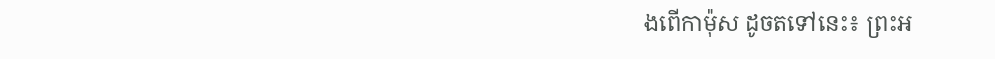ងពើកាម៉ុស ដូចតទៅនេះ៖ ព្រះអ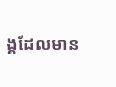ង្គដែលមាន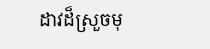ដាវដ៏ស្រួចមុ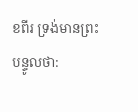ខពីរ ទ្រង់មានព្រះបន្ទូលថា: